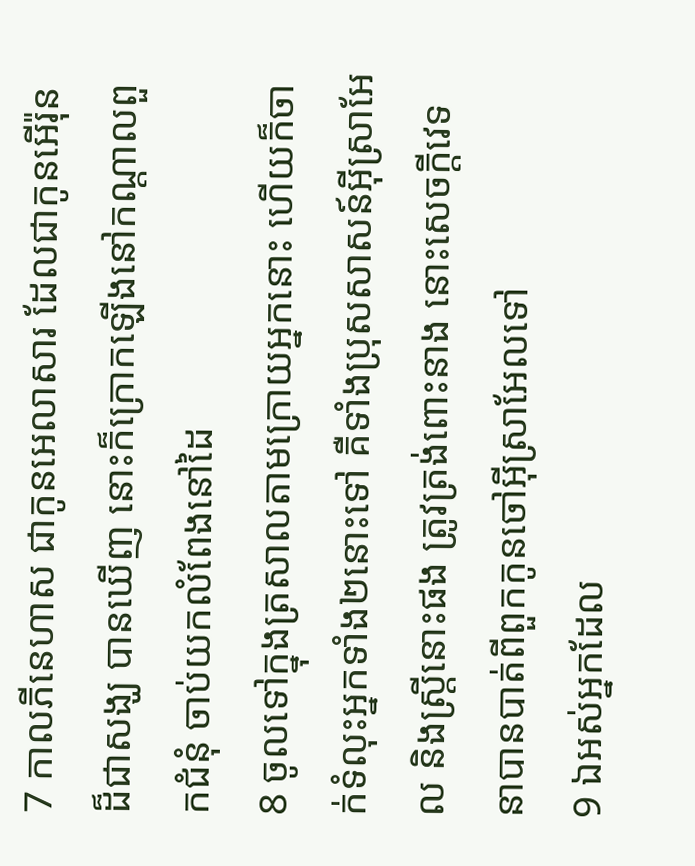7 កាលភីនេហាស ជាកូនអេលាសារ ដែលជាកូនអើរ៉ុន ដ៏ជាសង្ឃ បានឃើញ នោះក៏ក្រោកឡើងនៅកណ្តាលពួកជំនុំ ចាប់យកលំពែងនៅដៃ
8 ចូលទៅក្នុងត្រសាលតាមក្រោយអ្នកនោះ ហើយក៏ចាក់ទំលុះអ្នកទាំង២នោះទៅ គឺទាំងប្រុសសាសន៍អ៊ីស្រាអែល និងស្ត្រីនោះផង ត្រូវត្រង់ពោះនាង នោះសេចក្ដីវេទនាបានបាត់ពីពួកកូនចៅអ៊ីស្រាអែលទៅ
9 ឯអស់អ្នកដែល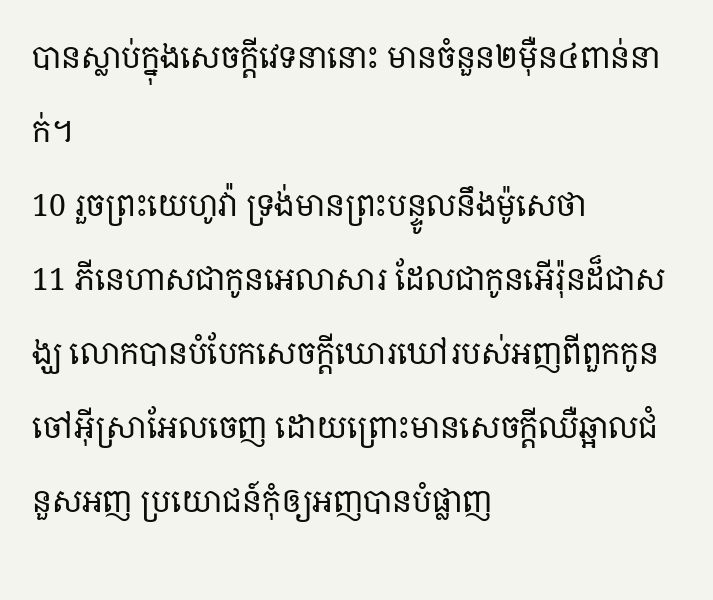បានស្លាប់ក្នុងសេចក្ដីវេទនានោះ មានចំនួន២ម៉ឺន៤ពាន់នាក់។
10 រួចព្រះយេហូវ៉ា ទ្រង់មានព្រះបន្ទូលនឹងម៉ូសេថា
11 ភីនេហាសជាកូនអេលាសារ ដែលជាកូនអើរ៉ុនដ៏ជាសង្ឃ លោកបានបំបែកសេចក្ដីឃោរឃៅរបស់អញពីពួកកូនចៅអ៊ីស្រាអែលចេញ ដោយព្រោះមានសេចក្ដីឈឺឆ្អាលជំនួសអញ ប្រយោជន៍កុំឲ្យអញបានបំផ្លាញ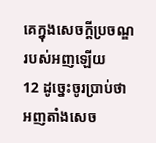គេក្នុងសេចក្ដីប្រចណ្ឌរបស់អញឡើយ
12 ដូច្នេះចូរប្រាប់ថា អញតាំងសេច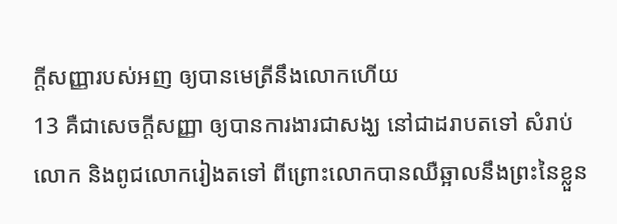ក្ដីសញ្ញារបស់អញ ឲ្យបានមេត្រីនឹងលោកហើយ
13 គឺជាសេចក្ដីសញ្ញា ឲ្យបានការងារជាសង្ឃ នៅជាដរាបតទៅ សំរាប់លោក និងពូជលោករៀងតទៅ ពីព្រោះលោកបានឈឺឆ្អាលនឹងព្រះនៃខ្លួន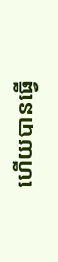ហើយបានធ្វើ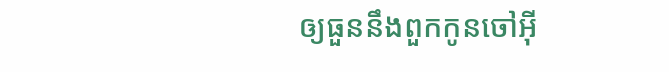ឲ្យធួននឹងពួកកូនចៅអ៊ី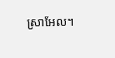ស្រាអែល។